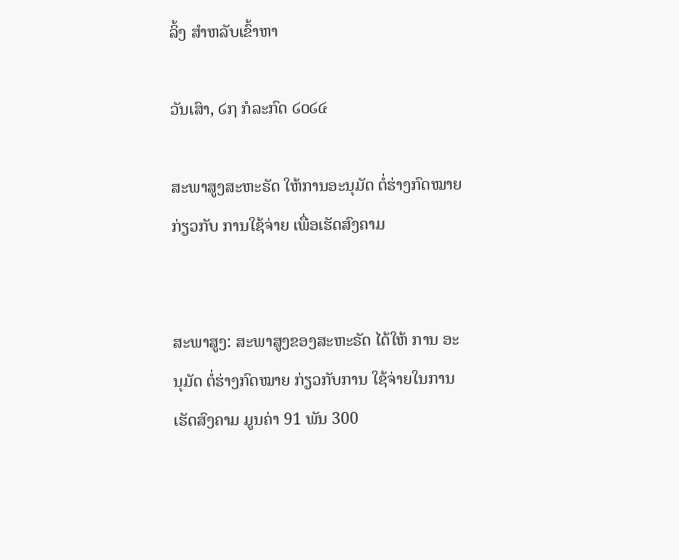ລິ້ງ ສຳຫລັບເຂົ້າຫາ

ວັນເສົາ, ໒໗ ກໍລະກົດ ໒໐໒໔

ສະພາສູງສະຫະຣັດ ໃຫ້ການອະນຸມັດ ຕໍ່ຮ່າງກົດໝາຍ ກ່ຽວກັບ ການໃຊ້ຈ່າຍ ເພື່ອເຮັດສົງຄາມ


ສະພາສູງ: ສະພາສູງຂອງສະຫະຣັດ ໄດ້ໃຫ້ ການ ອະນຸມັດ ຕໍ່ຮ່າງກົດໝາຍ ກ່ຽວກັບການ ໃຊ້ຈ່າຍໃນການເຮັດສົງຄາມ ມູນຄ່າ 91 ພັນ 300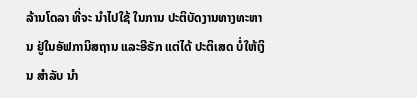ລ້ານໂດລາ ທີ່ຈະ ນຳໄປໃຊ້ ໃນການ ປະຕິບັດງານທາງທະຫານ ຢູ່ໃນອັຟການິສຖານ ແລະອີຣັກ ແຕ່ໄດ້ ປະຕິເສດ ບໍ່ໃຫ້ເງິນ ສຳລັບ ນຳ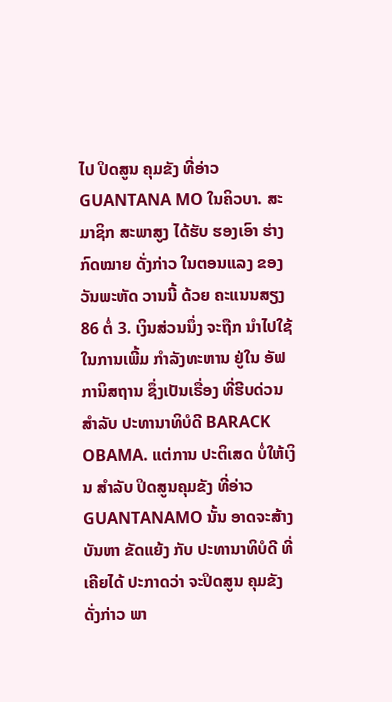ໄປ ປິດສູນ ຄຸມຂັງ ທີ່ອ່າວ GUANTANA MO ໃນຄິວບາ. ສະມາຊິກ ສະພາສູງ ໄດ້ຮັບ ຮອງເອົາ ຮ່າງກົດໝາຍ ດັ່ງກ່າວ ໃນຕອນແລງ ຂອງ ວັນພະຫັດ ວານນີ້ ດ້ວຍ ຄະແນນສຽງ 86 ຕໍ່ 3. ເງິນສ່ວນນຶ່ງ ຈະຖືກ ນຳໄປໃຊ້ ໃນການເພີ້ມ ກຳລັງທະຫານ ຢູ່ໃນ ອັຟການິສຖານ ຊຶ່ງເປັນເຣື່ອງ ທີ່ຮີບດ່ວນ ສຳລັບ ປະທານາທິບໍດີ BARACK OBAMA. ແຕ່ການ ປະຕິເສດ ບໍ່ໃຫ້ເງິນ ສຳລັບ ປິດສູນຄຸມຂັງ ທີ່ອ່າວ GUANTANAMO ນັ້ນ ອາດຈະສ້າງ ບັນຫາ ຂັດແຍ້ງ ກັບ ປະທານາທິບໍດີ ທີ່ເຄີຍໄດ້ ປະກາດວ່າ ຈະປິດສູນ ຄຸມຂັງດັ່ງກ່າວ ພາ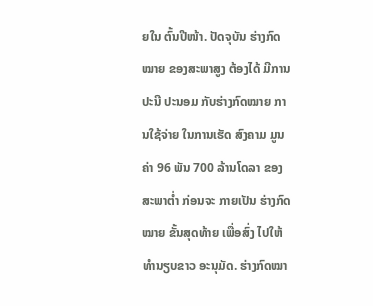ຍໃນ ຕົ້ນປີໜ້າ. ປັດຈຸບັນ ຮ່າງກົດໝາຍ ຂອງສະພາສູງ ຕ້ອງໄດ້ ມີການ ປະນີ ປະນອມ ກັບຮ່າງກົດໝາຍ ການໃຊ້ຈ່າຍ ໃນການເຮັດ ສົງຄາມ ມູນຄ່າ 96 ພັນ 700 ລ້ານໂດລາ ຂອງສະພາຕ່ຳ ກ່ອນຈະ ກາຍເປັນ ຮ່າງກົດໝາຍ ຂັ້ນສຸດທ້າຍ ເພື່ອສົ່ງ ໄປໃຫ້ ທຳນຽບຂາວ ອະນຸມັດ. ຮ່າງກົດໝາ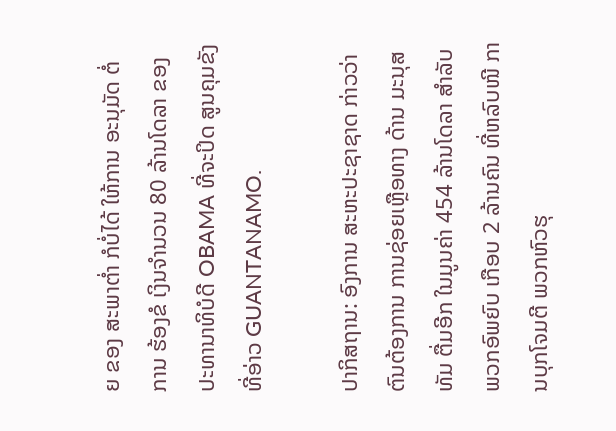ຍ ຂອງ ສະພາຕ່ຳ ກໍບໍ່ໄດ້ ໃຫ້ການ ອະນຸມັດ ຕໍ່ການ ຮ້ອງຂໍ ເງິນຈຳນວນ 80 ລ້ານໂດລາ ຂອງ ປະທານາທິບໍດີ OBAMA ທີ່ຈະປິດ ສູນຄຸມຂັງ ທີ່ອ່າວ GUANTANAMO.

ປາກິສຖານ: ອົງການ ສະຫະປະຊາຊາດ ກ່າວວ່າ ຕົນຕ້ອງການ ການຊ່ອຍເຫຼືອທາງ ດ້ານ ມະນຸສທັມ ຕື່ມອີກ ໃນມູນຄ່າ 454 ລ້ານໂດລາ ສຳລັບ ພວກອົພຍົບ ເກືອບ 2 ລ້ານຄົນ ທີ່ຫລົບໜີ ການບຸກໂຈມຕີ ພວກຫົວຮຸ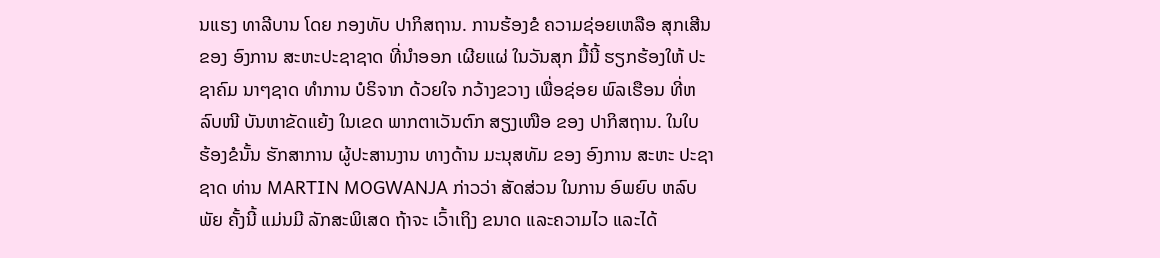ນແຮງ ທາລີບານ ໂດຍ ກອງທັບ ປາກິສຖານ. ການຮ້ອງຂໍ ຄວາມຊ່ອຍເຫລືອ ສຸກເສີນ ຂອງ ອົງການ ສະຫະປະຊາຊາດ ທີ່ນຳອອກ ເຜີຍແຜ່ ໃນວັນສຸກ ມື້ນີ້ ຮຽກຮ້ອງໃຫ້ ປະຊາຄົມ ນາໆຊາດ ທຳການ ບໍຣິຈາກ ດ້ວຍໃຈ ກວ້າງຂວາງ ເພື່ອຊ່ອຍ ພົລເຮືອນ ທີ່ຫລົບໜີ ບັນຫາຂັດແຍ້ງ ໃນເຂດ ພາກຕາເວັນຕົກ ສຽງເໜືອ ຂອງ ປາກິສຖານ. ໃນໃບ ຮ້ອງຂໍນັ້ນ ຮັກສາການ ຜູ້ປະສານງານ ທາງດ້ານ ມະນຸສທັມ ຂອງ ອົງການ ສະຫະ ປະຊາຊາດ ທ່ານ MARTIN MOGWANJA ກ່າວວ່າ ສັດສ່ວນ ໃນການ ອົພຍົບ ຫລົບພັຍ ຄັ້ງນີ້ ແມ່ນມີ ລັກສະພິເສດ ຖ້າຈະ ເວົ້າເຖິງ ຂນາດ ແລະຄວາມໄວ ແລະໄດ້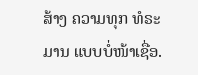ສ້າງ ຄວາມທຸກ ທໍຣະມານ ແບບບໍ່ໜ້າເຊື່ອ.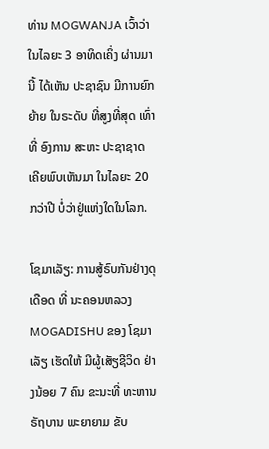ທ່ານ MOGWANJA ເວົ້າວ່າ ໃນໄລຍະ 3 ອາທິດເຄິ່ງ ຜ່ານມານີ້ ໄດ້ເຫັນ ປະຊາຊົນ ມີການຍົກຍ້າຍ ໃນຣະດັບ ທີ່ສູງທີ່ສຸດ ເທົ່າທີ່ ອົງການ ສະຫະ ປະຊາຊາດ ເຄີຍພົບເຫັນມາ ໃນໄລຍະ 20 ກວ່າປີ ບໍ່ວ່າຢູ່ແຫ່ງໃດໃນໂລກ.

ໂຊມາເລັຽ: ການສູ້ຣົບກັນຢ່າງດຸເດືອດ ທີ່ ນະຄອນຫລວງ MOGADISHU ຂອງ ໂຊມາເລັຽ ເຮັດໃຫ້ ມີຜູ້ເສັຽຊີວິດ ຢ່າງນ້ອຍ 7 ຄົນ ຂະນະທີ່ ທະຫານ ຣັຖບານ ພະຍາຍາມ ຂັບ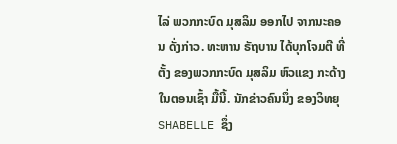ໄລ່ ພວກກະບົດ ມຸສລິມ ອອກໄປ ຈາກນະຄອນ ດັ່ງກ່າວ. ທະຫານ ຣັຖບານ ໄດ້ບຸກໂຈມຕີ ທີ່ຕັ້ງ ຂອງພວກກະບົດ ມຸສລິມ ຫົວແຂງ ກະດ້າງ ໃນຕອນເຊົ້າ ມື້ນີ້. ນັກຂ່າວຄົນນຶ່ງ ຂອງວິທຍຸ SHABELLE ຊຶ່ງ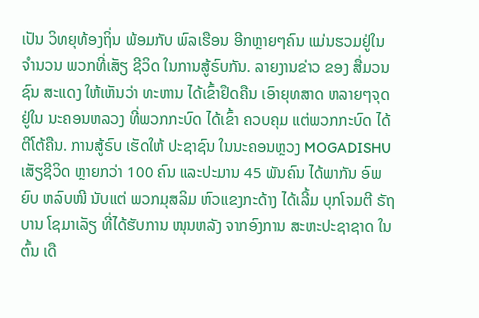ເປັນ ວິທຍຸທ້ອງຖິ່ນ ພ້ອມກັບ ພົລເຮືອນ ອີກຫຼາຍໆຄົນ ແມ່ນຮວມຢູ່ໃນ ຈຳນວນ ພວກທີ່ເສັຽ ຊີວິດ ໃນການສູ້ຣົບກັນ. ລາຍງານຂ່າວ ຂອງ ສື່ມວນຊົນ ສະແດງ ໃຫ້ເຫັນວ່າ ທະຫານ ໄດ້ເຂົ້າຢຶດຄືນ ເອົາຍຸທສາດ ຫລາຍໆຈຸດ ຢູ່ໃນ ນະຄອນຫລວງ ທີ່ພວກກະບົດ ໄດ້ເຂົ້າ ຄວບຄຸມ ແຕ່ພວກກະບົດ ໄດ້ຕີໂຕ້ຄືນ. ການສູ້ຣົບ ເຮັດໃຫ້ ປະຊາຊົນ ໃນນະຄອນຫຼວງ MOGADISHU ເສັຽຊີວິດ ຫຼາຍກວ່າ 100 ຄົນ ແລະປະມານ 45 ພັນຄົນ ໄດ້ພາກັນ ອົພຍົບ ຫລົບໜີ ນັບແຕ່ ພວກມຸສລິມ ຫົວແຂງກະດ້າງ ໄດ້ເລີ້ມ ບຸກໂຈມຕີ ຣັຖບານ ໂຊມາເລັຽ ທີ່ໄດ້ຮັບການ ໜຸນຫລັງ ຈາກອົງການ ສະຫະປະຊາຊາດ ໃນຕົ້ນ ເດື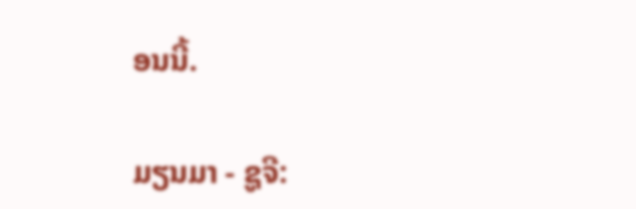ອນນີ້.

ມຽນມາ - ຊູຈີ: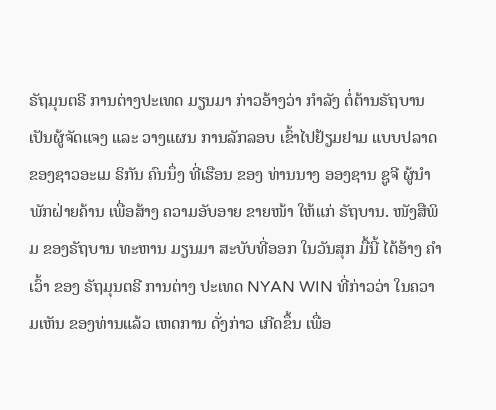ຣັຖມຸນຕຣີ ການຕ່າງປະເທດ ມຽນມາ ກ່າວອ້າງວ່າ ກຳລັງ ຕໍ່ຕ້ານຣັຖບານ ເປັນຜູ້ຈັດແຈງ ແລະ ວາງແຜນ ການລັກລອບ ເຂົ້າໄປຢ້ຽມຢາມ ແບບປລາດ ຂອງຊາວອະເມ ຣິກັນ ຄົນນຶ່ງ ທີ່ເຮືອນ ຂອງ ທ່ານນາງ ອອງຊານ ຊູຈີ ຜູ້ນຳ ພັກຝ່າຍຄ້ານ ເພື່ອສ້າງ ຄວາມອັບອາຍ ຂາຍໜ້າ ໃຫ້ແກ່ ຣັຖບານ. ໜັງສືພິມ ຂອງຣັຖບານ ທະຫານ ມຽນມາ ສະບັບທີ່ອອກ ໃນວັນສຸກ ມື້ນີ້ ໄດ້ອ້າງ ຄຳເວົ້າ ຂອງ ຣັຖມຸນຕຣີ ການຕ່າງ ປະເທດ NYAN WIN ທີ່ກ່າວວ່າ ໃນຄວາມເຫັນ ຂອງທ່ານແລ້ວ ເຫດການ ດັ່ງກ່າວ ເກີດຂຶ້ນ ເພື່ອ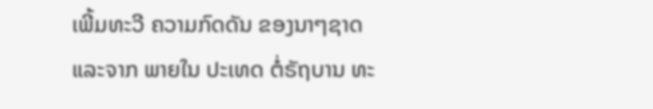ເພີ້ມທະວີ ຄວາມກົດດັນ ຂອງນາໆຊາດ ແລະຈາກ ພາຍໃນ ປະເທດ ຕໍ່ຣັຖບານ ທະ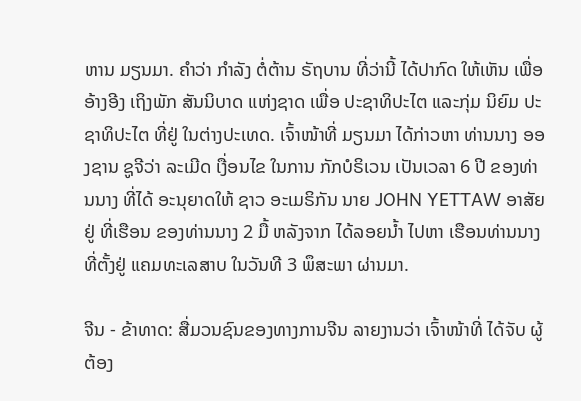ຫານ ມຽນມາ. ຄຳວ່າ ກຳລັງ ຕໍ່ຕ້ານ ຣັຖບານ ທີ່ວ່ານີ້ ໄດ້ປາກົດ ໃຫ້ເຫັນ ເພື່ອ ອ້າງອີງ ເຖິງພັກ ສັນນິບາດ ແຫ່ງຊາດ ເພື່ອ ປະຊາທິປະໄຕ ແລະກຸ່ມ ນິຍົມ ປະຊາທິປະໄຕ ທີ່ຢູ່ ໃນຕ່າງປະເທດ. ເຈົ້າໜ້າທີ່ ມຽນມາ ໄດ້ກ່າວຫາ ທ່ານນາງ ອອງຊານ ຊູຈີວ່າ ລະເມີດ ເງື່ອນໄຂ ໃນການ ກັກບໍຣິເວນ ເປັນເວລາ 6 ປີ ຂອງທ່ານນາງ ທີ່ໄດ້ ອະນຸຍາດໃຫ້ ຊາວ ອະເມຣິກັນ ນາຍ JOHN YETTAW ອາສັຍຢູ່ ທີ່ເຮືອນ ຂອງທ່ານນາງ 2 ມື້ ຫລັງຈາກ ໄດ້ລອຍນ້ຳ ໄປຫາ ເຮືອນທ່ານນາງ ທີ່ຕັ້ງຢູ່ ແຄມທະເລສາບ ໃນວັນທີ 3 ພຶສະພາ ຜ່ານມາ.

ຈີນ - ຂ້າທາດ: ສື່ມວນຊົນຂອງທາງການຈີນ ລາຍງານວ່າ ເຈົ້າໜ້າທີ່ ໄດ້ຈັບ ຜູ້ຕ້ອງ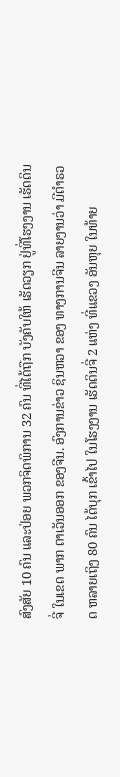ສົງສັຍ 10 ຄົນ ແລະປ່ອຍ ພວກຈິດພິການ 32 ຄົນ ທີ່ໄດ້ຖືກ ບັງຄັບໃຫ້ ເຮັດວຽກ ຢູ່ທີ່ໂຮງງານ ເຮັດດິນຈີ່ ໃນເຂດ ພາກ ຕາເວັນອອກ ຂອງຈີນ. ອົງການຂ່າວ ຊິນຫວາ ຂອງ ທາງການຈີນ ລາຍງານວ່າ ມີຕຳຣວດ ຫລາຍເຖິງ 80 ຄົນ ໄດ້ບຸກ ເຂົ້າໄປ ໃນໂຮງງານ ເຮັດດິນຈີ່ 2 ແຫ່ງ ທີ່ແຂວງ ອັນຫຸຍ ໃນທ້າຍ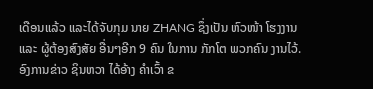ເດືອນແລ້ວ ແລະໄດ້ຈັບກຸມ ນາຍ ZHANG ຊຶ່ງເປັນ ຫົວໜ້າ ໂຮງງານ ແລະ ຜູ້ຕ້ອງສົງສັຍ ອື່ນໆອີກ 9 ຄົນ ໃນການ ກັກໂຕ ພວກຄົນ ງານໄວ້. ອົງການຂ່າວ ຊິນຫວາ ໄດ້ອ້າງ ຄຳເວົ້າ ຂ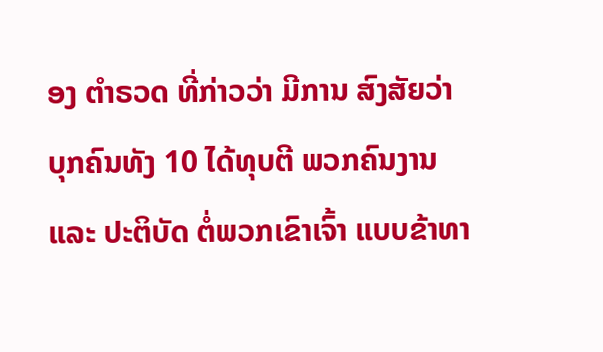ອງ ຕຳຣວດ ທີ່ກ່າວວ່າ ມີການ ສົງສັຍວ່າ ບຸກຄົນທັງ 10 ໄດ້ທຸບຕີ ພວກຄົນງານ ແລະ ປະຕິບັດ ຕໍ່ພວກເຂົາເຈົ້າ ແບບຂ້າທາ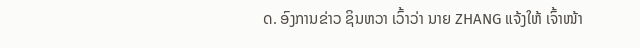ດ. ອົງການຂ່າວ ຊິນຫວາ ເວົ້າວ່າ ນາຍ ZHANG ແຈ້ງໃຫ້ ເຈົ້າໜ້າ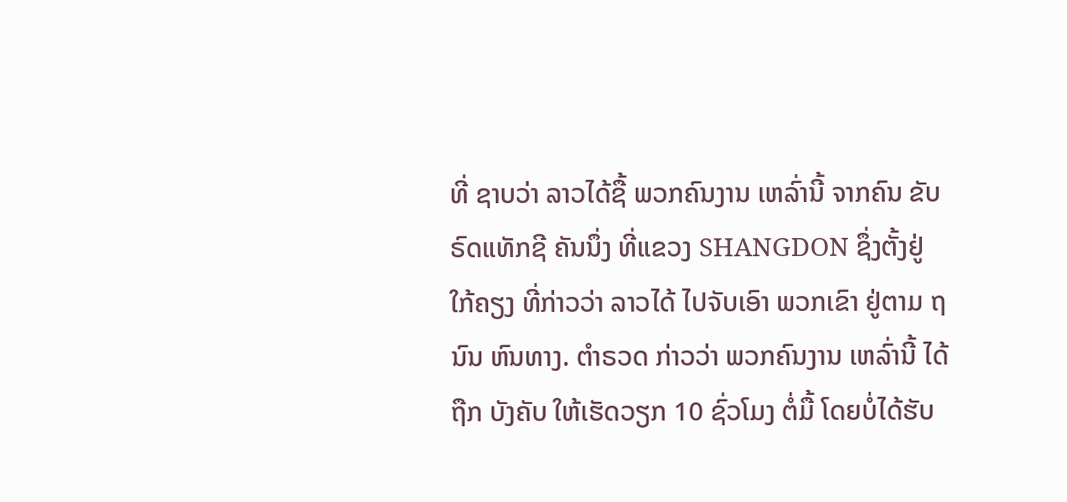ທີ່ ຊາບວ່າ ລາວໄດ້ຊື້ ພວກຄົນງານ ເຫລົ່ານີ້ ຈາກຄົນ ຂັບຣົດແທັກຊີ ຄັນນຶ່ງ ທີ່ແຂວງ SHANGDON ຊຶ່ງຕັ້ງຢູ່ ໃກ້ຄຽງ ທີ່ກ່າວວ່າ ລາວໄດ້ ໄປຈັບເອົາ ພວກເຂົາ ຢູ່ຕາມ ຖນົນ ຫົນທາງ. ຕຳຣວດ ກ່າວວ່າ ພວກຄົນງານ ເຫລົ່ານີ້ ໄດ້ຖືກ ບັງຄັບ ໃຫ້ເຮັດວຽກ 10 ຊົ່ວໂມງ ຕໍ່ມື້ ໂດຍບໍ່ໄດ້ຮັບ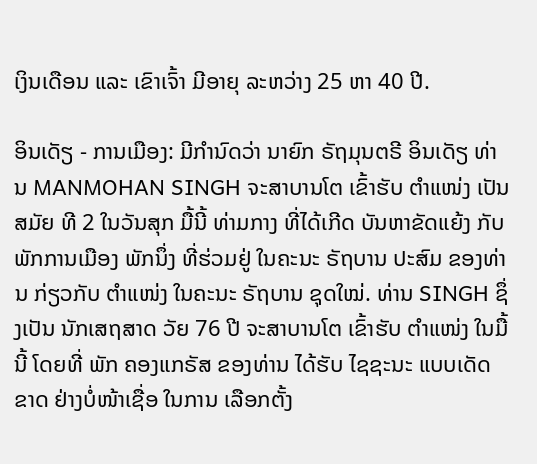ເງິນເດືອນ ແລະ ເຂົາເຈົ້າ ມີອາຍຸ ລະຫວ່າງ 25 ຫາ 40 ປີ.

ອິນເດັຽ - ການເມືອງ: ມີກຳນົດວ່າ ນາຍົກ ຣັຖມຸນຕຣີ ອິນເດັຽ ທ່ານ MANMOHAN SINGH ຈະສາບານໂຕ ເຂົ້າຮັບ ຕຳແໜ່ງ ເປັນສມັຍ ທີ 2 ໃນວັນສຸກ ມື້ນີ້ ທ່າມກາງ ທີ່ໄດ້ເກີດ ບັນຫາຂັດແຍ້ງ ກັບ ພັກການເມືອງ ພັກນຶ່ງ ທີ່ຮ່ວມຢູ່ ໃນຄະນະ ຣັຖບານ ປະສົມ ຂອງທ່ານ ກ່ຽວກັບ ຕຳແໜ່ງ ໃນຄະນະ ຣັຖບານ ຊຸດໃໝ່. ທ່ານ SINGH ຊຶ່ງເປັນ ນັກເສຖສາດ ວັຍ 76 ປີ ຈະສາບານໂຕ ເຂົ້າຮັບ ຕຳແໜ່ງ ໃນມື້ນີ້ ໂດຍທີ່ ພັກ ຄອງແກຣັສ ຂອງທ່ານ ໄດ້ຮັບ ໄຊຊະນະ ແບບເດັດຂາດ ຢ່າງບໍ່ໜ້າເຊື່ອ ໃນການ ເລືອກຕັ້ງ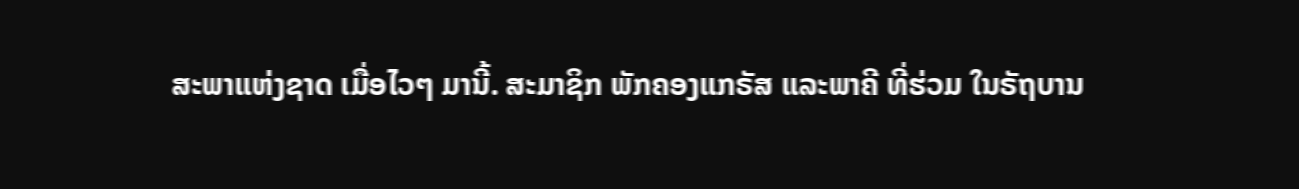ສະພາແຫ່ງຊາດ ເມື່ອໄວໆ ມານີ້. ສະມາຊິກ ພັກຄອງແກຣັສ ແລະພາຄີ ທີ່ຮ່ວມ ໃນຣັຖບານ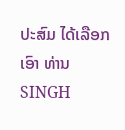ປະສົມ ໄດ້ເລືອກເອົາ ທ່ານ SINGH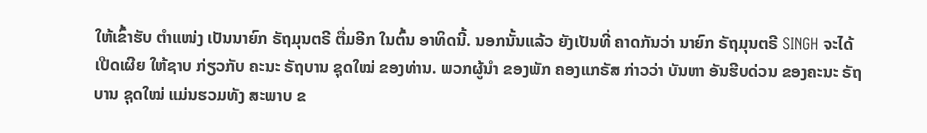ໃຫ້ເຂົ້າຮັບ ຕຳແໜ່ງ ເປັນນາຍົກ ຣັຖມຸນຕຣີ ຕື່ມອີກ ໃນຕົ້ນ ອາທິດນີ້. ນອກນັ້ນແລ້ວ ຍັງເປັນທີ່ ຄາດກັນວ່າ ນາຍົກ ຣັຖມຸນຕຣີ SINGH ຈະໄດ້ ເປີດເຜີຍ ໃຫ້ຊາບ ກ່ຽວກັບ ຄະນະ ຣັຖບານ ຊຸດໃໝ່ ຂອງທ່ານ. ພວກຜູ້ນຳ ຂອງພັກ ຄອງແກຣັສ ກ່າວວ່າ ບັນຫາ ອັນຮີບດ່ວນ ຂອງຄະນະ ຣັຖບານ ຊຸດໃໝ່ ແມ່ນຮວມທັງ ສະພາບ ຂ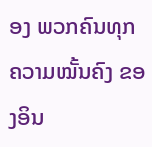ອງ ພວກຄົນທຸກ ຄວາມໝັ້ນຄົງ ຂອງອິນ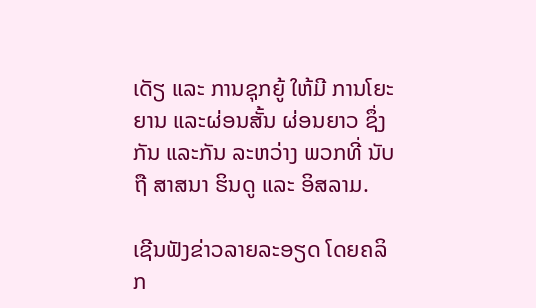ເດັຽ ແລະ ການຊຸກຍູ້ ໃຫ້ມີ ການໂຍະຍານ ແລະຜ່ອນສັ້ນ ຜ່ອນຍາວ ຊຶ່ງກັນ ແລະກັນ ລະຫວ່າງ ພວກທີ່ ນັບຖື ສາສນາ ຮິນດູ ແລະ ອິສລາມ.

ເຊີນຟັງຂ່າວລາຍລະອຽດ ໂດຍຄລິກ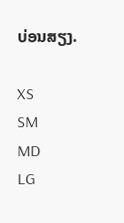ບ່ອນສຽງ.

XS
SM
MD
LG